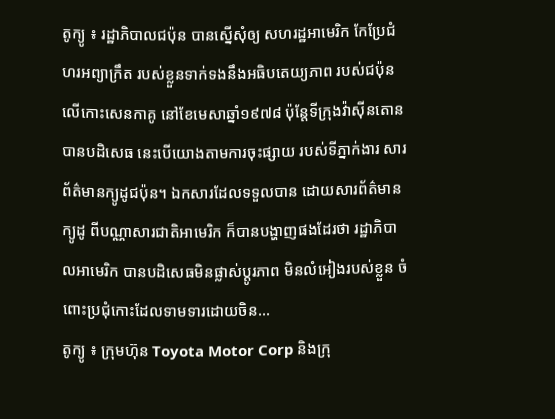តូក្យូ ៖ រដ្ឋាភិបាលជប៉ុន បានស្នើសុំឲ្យ សហរដ្ឋអាមេរិក កែប្រែជំហរអព្យាក្រឹត របស់ខ្លួនទាក់ទងនឹងអធិបតេយ្យភាព របស់ជប៉ុនលើកោះសេនកាគូ នៅខែមេសាឆ្នាំ១៩៧៨ ប៉ុន្តែទីក្រុងវ៉ាស៊ីនតោន បានបដិសេធ នេះបើយោងតាមការចុះផ្សាយ របស់ទីភ្នាក់ងារ សារព័ត៌មានក្យូដូជប៉ុន។ ឯកសារដែលទទួលបាន ដោយសារព័ត៌មានក្យូដូ ពីបណ្ណាសារជាតិអាមេរិក ក៏បានបង្ហាញផងដែរថា រដ្ឋាភិបាលអាមេរិក បានបដិសេធមិនផ្លាស់ប្តូរភាព មិនលំអៀងរបស់ខ្លួន ចំពោះប្រជុំកោះដែលទាមទារដោយចិន...
តូក្យូ ៖ ក្រុមហ៊ុន Toyota Motor Corp និងក្រុ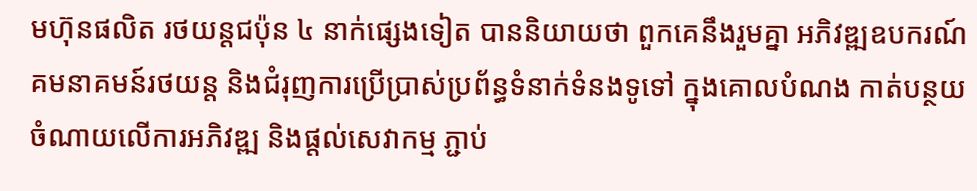មហ៊ុនផលិត រថយន្តជប៉ុន ៤ នាក់ផ្សេងទៀត បាននិយាយថា ពួកគេនឹងរួមគ្នា អភិវឌ្ឍឧបករណ៍ គមនាគមន៍រថយន្ត និងជំរុញការប្រើប្រាស់ប្រព័ន្ធទំនាក់ទំនងទូទៅ ក្នុងគោលបំណង កាត់បន្ថយ ចំណាយលើការអភិវឌ្ឍ និងផ្តល់សេវាកម្ម ភ្ជាប់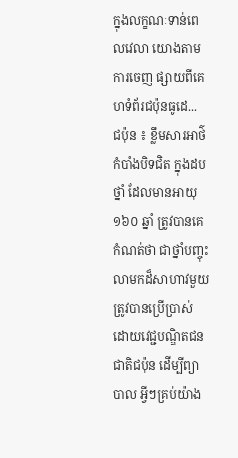ក្នុងលក្ខណៈទាន់ពេលវេលា យោងតាមការចេញ ផ្សាយពីគេហទំព័រជប៉ុនធូដេ...
ជប៉ុន ៖ ខ្លឹមសារអាថ៌កំបាំងបិទជិត ក្នុងដបថ្នាំ ដែលមានអាយុ ១៦០ ឆ្នាំ ត្រូវបានគេកំណត់ថា ជាថ្នាំបញ្ចុះលាមកដ៏សាហាវមួយ ត្រូវបានប្រើប្រាស់ ដោយវេជ្ជបណ្ឌិតជនជាតិជប៉ុន ដើម្បីព្យាបាល អ្វីៗគ្រប់យ៉ាង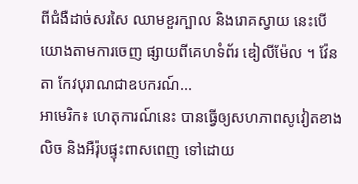ពីជំងឺដាច់សរសៃ ឈាមខួរក្បាល និងរោគស្វាយ នេះបើយោងតាមការចេញ ផ្សាយពីគេហទំព័រ ឌៀលីម៉ែល ។ វ៉ែនតា កែវបុរាណជាឧបករណ៍...
អាមេរិក៖ ហេតុការណ៍នេះ បានធ្វើឲ្យសហភាពសូវៀតខាងលិច និងអឺរ៉ុបផ្ទុះពាសពេញ ទៅដោយ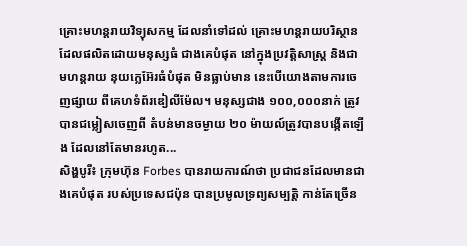គ្រោះមហន្តរាយវិទ្យុសកម្ម ដែលនាំទៅដល់ គ្រោះមហន្តរាយបរិស្ថាន ដែលផលិតដោយមនុស្សធំ ជាងគេបំផុត នៅក្នុងប្រវត្តិសាស្ត្រ និងជាមហន្តរាយ នុយក្លេអ៊ែរធំបំផុត មិនធ្លាប់មាន នេះបើយោងតាមការចេញផ្សាយ ពីគេហទំព័រឌៀលីម៉ែល។ មនុស្សជាង ១០០,០០០នាក់ ត្រូវបានជម្លៀសចេញពី តំបន់មានចម្ងាយ ២០ ម៉ាយល៍ត្រូវបានបង្កើតឡើង ដែលនៅតែមានរហូត...
សិង្ហបូរី៖ ក្រុមហ៊ុន Forbes បានរាយការណ៍ថា ប្រជាជនដែលមានជាងគេបំផុត របស់ប្រទេសជប៉ុន បានប្រមូលទ្រព្យសម្បត្តិ កាន់តែច្រើន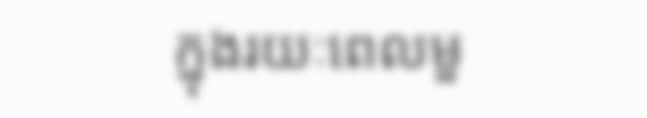ក្នុងរយៈពេលមួ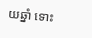យឆ្នាំ ទោះ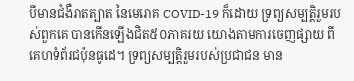បីមានជំងឺរាតត្បាត នៃមេរោគ COVID-19 ក៏ដោយ ទ្រព្យសម្បត្តិរួមរបស់ពួកគេ បានកើនឡើងជិត៥០ភាគរយ យោងតាមការចេញផ្សាយ ពីគេហទំព័រជប៉ុនធូដេ។ ទ្រព្យសម្បត្តិរួមរបស់ប្រជាជន មាន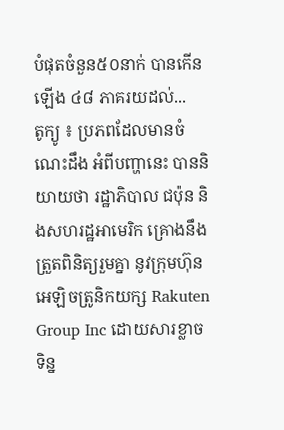បំផុតចំនួន៥០នាក់ បានកើនឡើង ៤៨ ភាគរយដល់...
តូក្យូ ៖ ប្រភពដែលមានចំណេះដឹង អំពីបញ្ហានេះ បាននិយាយថា រដ្ឋាភិបាល ជប៉ុន និងសហរដ្ឋអាមេរិក គ្រោងនឹងត្រួតពិនិត្យរួមគ្នា នូវក្រុមហ៊ុនអេឡិចត្រូនិកយក្ស Rakuten Group Inc ដោយសារខ្លាច ទិន្ន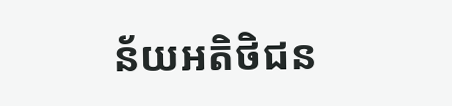ន័យអតិថិជន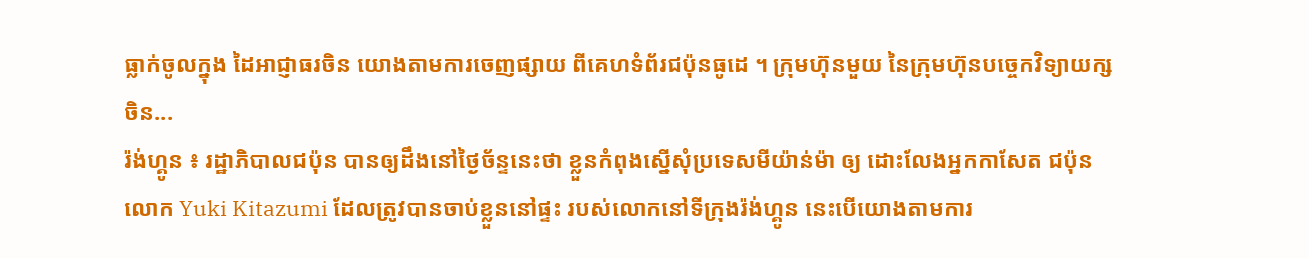ធ្លាក់ចូលក្នុង ដៃអាជ្ញាធរចិន យោងតាមការចេញផ្សាយ ពីគេហទំព័រជប៉ុនធូដេ ។ ក្រុមហ៊ុនមួយ នៃក្រុមហ៊ុនបច្ចេកវិទ្យាយក្សចិន...
រ៉ង់ហ្គូន ៖ រដ្ឋាភិបាលជប៉ុន បានឲ្យដឹងនៅថ្ងៃច័ន្ទនេះថា ខ្លួនកំពុងស្នើសុំប្រទេសមីយ៉ាន់ម៉ា ឲ្យ ដោះលែងអ្នកកាសែត ជប៉ុន លោក Yuki Kitazumi ដែលត្រូវបានចាប់ខ្លួននៅផ្ទះ របស់លោកនៅទីក្រុងរ៉ង់ហ្គូន នេះបើយោងតាមការ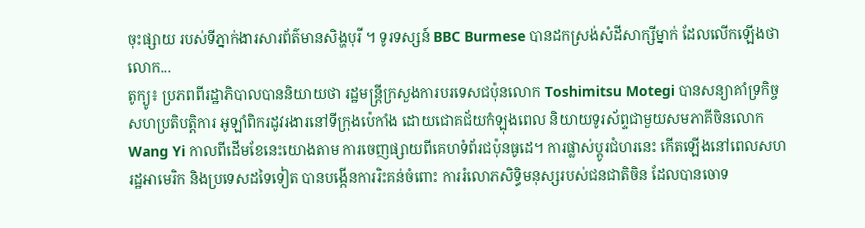ចុះផ្សាយ របស់ទីភ្នាក់ងារសារព័ត៌មានសិង្ហបុរី ។ ទូរទស្សន៍ BBC Burmese បានដកស្រង់សំដីសាក្សីម្នាក់ ដែលលើកឡើងថា លោក...
តូក្យូ៖ ប្រភពពីរដ្ឋាភិបាលបាននិយាយថា រដ្ឋមន្រ្តីក្រសួងការបរទេសជប៉ុនលោក Toshimitsu Motegi បានសន្យាគាំទ្រកិច្ចសហប្រតិបត្តិការ អូឡាំពិករដូវរងារនៅទីក្រុងប៉េកាំង ដោយជោគជ័យកំឡុងពេល និយាយទូរស័ព្ទជាមួយសមភាគីចិនលោក Wang Yi កាលពីដើមខែនេះយោងតាម ការចេញផ្សាយពីគេហទំព័រជប៉ុនធូដេ។ ការផ្លាស់ប្តូរជំហរនេះ កើតឡើងនៅពេលសហរដ្ឋអាមេរិក និងប្រទេសដទៃទៀត បានបង្កើនការរិះគន់ចំពោះ ការរំលោភសិទ្ធិមនុស្សរបស់ជនជាតិចិន ដែលបានចោទ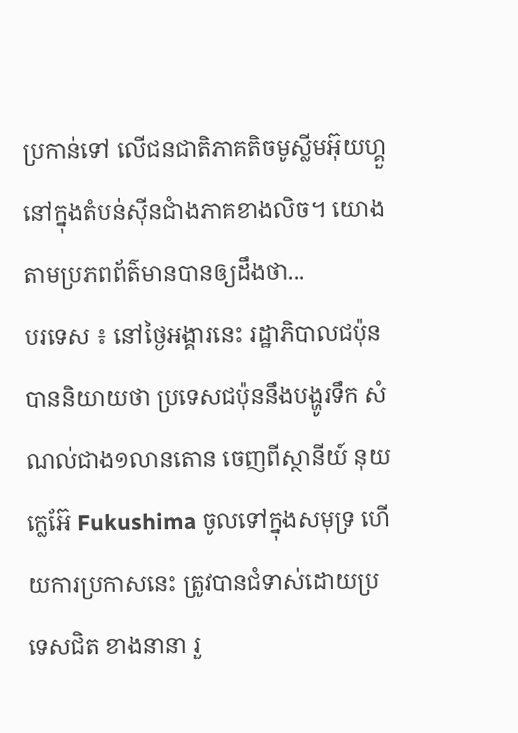ប្រកាន់ទៅ លើជនជាតិភាគតិចមូស្លីមអ៊ុយហ្គួ នៅក្នុងតំបន់ស៊ីនជាំងភាគខាងលិច។ យោងតាមប្រភពព័ត៌មានបានឲ្យដឹងថា...
បរទេស ៖ នៅថ្ងៃអង្គារនេះ រដ្ឋាភិបាលជប៉ុន បាននិយាយថា ប្រទេសជប៉ុននឹងបង្ហូរទឹក សំណល់ជាង១លានតោន ចេញពីស្ថានីយ៍ នុយក្លេអ៊ែ Fukushima ចូលទៅក្នុងសមុទ្រ ហើយការប្រកាសនេះ ត្រូវបានជំទាស់ដោយប្រទេសជិត ខាងនានា រួ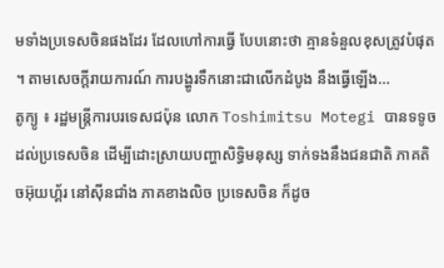មទាំងប្រទេសចិនផងដែរ ដែលហៅការធ្វើ បែបនោះថា គ្មានទំនួលខុសត្រូវបំផុត ។ តាមសេចក្តីរាយការណ៍ ការបង្ហូរទឹកនោះជាលើកដំបូង នឹងធ្វើឡើង...
តូក្យូ ៖ រដ្ឋមន្រ្តីការបរទេសជប៉ុន លោក Toshimitsu Motegi បានទទូចដល់ប្រទេសចិន ដើម្បីដោះស្រាយបញ្ហាសិទ្ធិមនុស្ស ទាក់ទងនឹងជនជាតិ ភាគតិចអ៊ុយហ្គ័រ នៅស៊ីនជាំង ភាគខាងលិច ប្រទេសចិន ក៏ដូច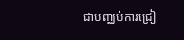ជាបញ្ឈប់ការជ្រៀ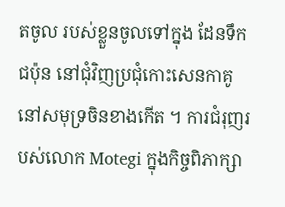តចូល របស់ខ្លួនចូលទៅក្នុង ដែនទឹកជប៉ុន នៅជុំវិញប្រជុំកោះសេនកាគូ នៅសមុទ្រចិនខាងកើត ។ ការជំរុញរបស់លោក Motegi ក្នុងកិច្ចពិភាក្សា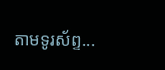តាមទូរស័ព្ទ...